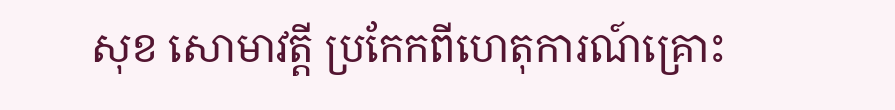សុខ សោមាវត្តី ប្រកែកពីហេតុការណ៍គ្រោះ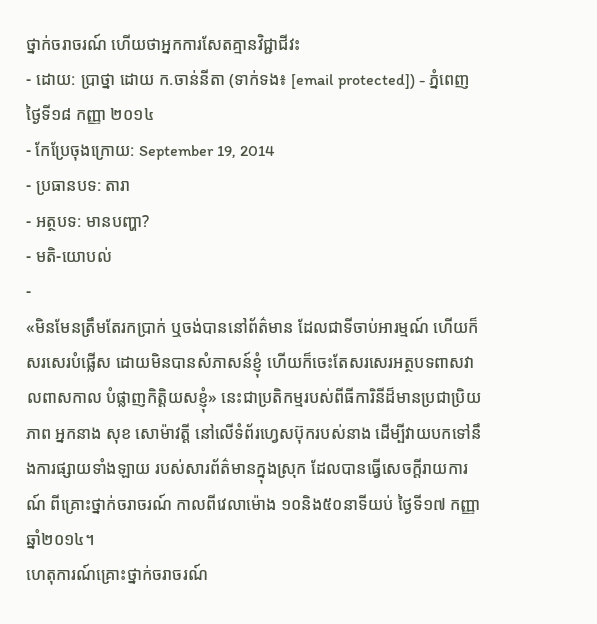ថ្នាក់ចរាចរណ៍ ហើយថាអ្នកការសែតគ្មានវិជ្ជាជីវះ
- ដោយ: ប្រាថ្នា ដោយ ក.ចាន់នីតា (ទាក់ទង៖ [email protected]) - ភ្នំពេញ ថ្ងៃទី១៨ កញ្ញា ២០១៤
- កែប្រែចុងក្រោយ: September 19, 2014
- ប្រធានបទ: តារា
- អត្ថបទ: មានបញ្ហា?
- មតិ-យោបល់
-
«មិនមែនត្រឹមតែរកប្រាក់ ឬចង់បាននៅព័ត៌មាន ដែលជាទីចាប់អារម្មណ៍ ហើយក៏សរសេរបំផ្លើស ដោយមិនបានសំភាសន៍ខ្ញុំ ហើយក៏ចេះតែសរសេរអត្ថបទពាសវាលពាសកាល បំផ្លាញកិត្តិយសខ្ញុំ» នេះជាប្រតិកម្មរបស់ពីធីការិនីដ៏មានប្រជាប្រិយភាព អ្នកនាង សុខ សោម៉ាវត្តី នៅលើទំព័រហ្វេសប៊ុករបស់នាង ដើម្បីវាយបកទៅនឹងការផ្សាយទាំងឡាយ របស់សារព័ត៌មានក្នុងស្រុក ដែលបានធ្វើសេចក្ដីរាយការណ៍ ពីគ្រោះថ្នាក់ចរាចរណ៍ កាលពីវេលាម៉ោង ១០និង៥០នាទីយប់ ថ្ងៃទី១៧ កញ្ញា ឆ្នាំ២០១៤។
ហេតុការណ៍គ្រោះថ្នាក់ចរាចរណ៍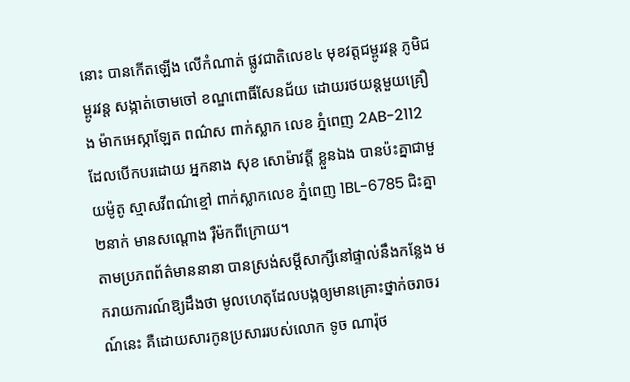នោះ បានកើតឡើង លើកំណាត់ ផ្លូវជាតិលេខ៤ មុខវត្តជម្ពូរវន្ត ភូមិជម្ពូរវន្ត សង្កាត់ចោមចៅ ខណ្ឌពោធិ៍សែនជ័យ ដោយរថយន្តមួយគ្រឿង ម៉ាកអេស្កាឡែត ពណ៌ស ពាក់ស្លាក លេខ ភ្នំពេញ 2AB-2112 ដែលបើកបរដោយ អ្នកនាង សុខ សោម៉ាវត្តី ខ្លួនឯង បានប៉ះគ្នាជាមួយម៉ូតូ ស្មាសវីពណ៌ខ្មៅ ពាក់ស្លាកលេខ ភ្នំពេញ 1BL-6785 ជិះគ្នា២នាក់ មានសណ្តោង រ៉ឺម៉កពីក្រោយ។
តាមប្រភពព័ត៌មាននានា បានស្រង់សម្ដីសាក្សីនៅផ្ទាល់នឹងកន្លែង មករាយការណ៍ឱ្យដឹងថា មូលហេតុដែលបង្កឲ្យមានគ្រោះថ្នាក់ចរាចរណ៍នេះ គឺដោយសារកូនប្រសាររបស់លោក ទូច ណារ៉ុថ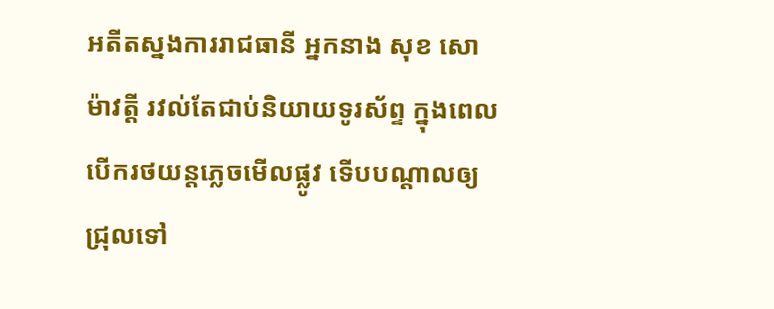អតីតស្នងការរាជធានី អ្នកនាង សុខ សោម៉ាវត្តី រវល់តែជាប់និយាយទូរស័ព្ទ ក្នុងពេលបើករថយន្តភ្លេចមើលផ្លូវ ទើបបណ្តាលឲ្យជ្រុលទៅ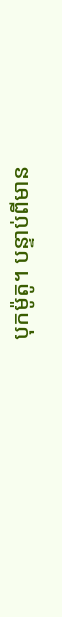បុកម៉ូតូ។ បន្ទាប់ពីមាន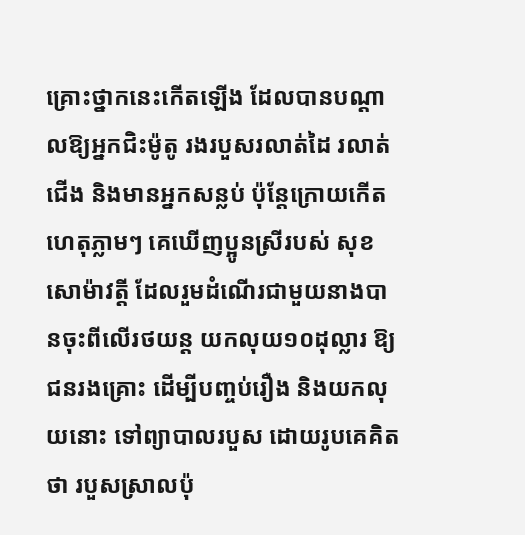គ្រោះថ្នាកនេះកើតឡើង ដែលបានបណ្តាលឱ្យអ្នកជិះម៉ូតូ រងរបួសរលាត់ដៃ រលាត់ជើង និងមានអ្នកសន្លប់ ប៉ុន្តែក្រោយកើតហេតុភ្លាមៗ គេឃើញប្អូនស្រីរបស់ សុខ សោម៉ាវត្តី ដែលរួមដំណើរជាមួយនាងបានចុះពីលើរថយន្ត យកលុយ១០ដុល្លារ ឱ្យជនរងគ្រោះ ដើម្បីបញ្ចប់រឿង និងយកលុយនោះ ទៅព្យាបាលរបួស ដោយរូបគេគិតថា របួសស្រាលប៉ុ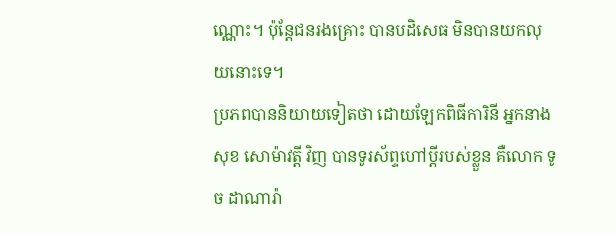ណ្ណោះ។ ប៉ុន្តែជនរងគ្រោះ បានបដិសេធ មិនបានយកលុយនោះទេ។
ប្រភពបាននិយាយទៀតថា ដោយឡែកពិធីការិនី អ្នកនាង សុខ សោម៉ាវត្តី វិញ បានទូរស័ព្ទហៅប្តីរបស់ខ្លួន គឺលោក ទូច ដាណារ៉ា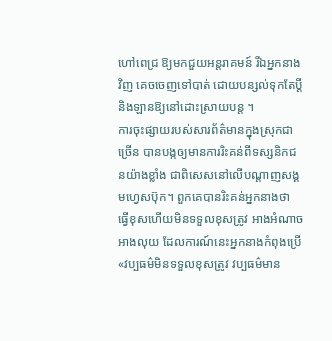ហៅពេជ្រ ឱ្យមកជួយអន្តរាគមន៍ រីឯអ្នកនាងវិញ គេចចេញទៅបាត់ ដោយបន្សល់ទុកតែប្តី និងឡានឱ្យនៅដោះស្រាយបន្ត ។
ការចុះផ្សាយរបស់សារព័ត៌មានក្នុងស្រុកជាច្រើន បានបង្កឲ្យមានការរិះគន់ពីទស្សនិកជនយ៉ាងខ្លាំង ជាពិសេសនៅលើបណ្តាញសង្គមហ្វេសប៊ុក។ ពួកគេបានរិះគន់អ្នកនាងថា ធ្វើខុសហើយមិនទទួលខុសត្រូវ អាងអំណាចអាងលុយ ដែលការណ៍នេះអ្នកនាងកំពុងប្រើ «វប្បធម៌មិនទទួលខុសត្រូវ វប្បធម៌មាន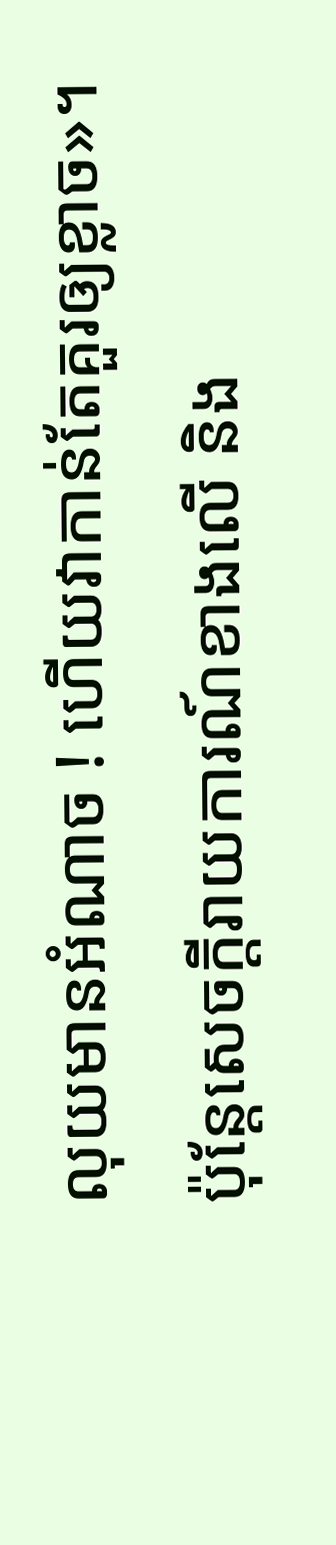លុយមានអំណាច ! ហើយវាកាន់តែគួរឲ្យខ្លាច»។
ប៉ុន្តែសេចក្ដីរាយការណ៍ខាងលើ និង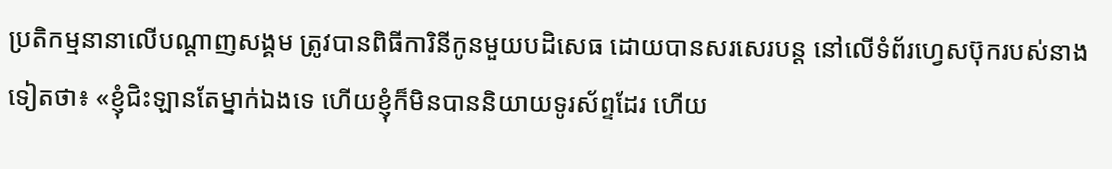ប្រតិកម្មនានាលើបណ្ដាញសង្គម ត្រូវបានពិធីការិនីកូនមួយបដិសេធ ដោយបានសរសេរបន្ត នៅលើទំព័រហ្វេសប៊ុករបស់នាងទៀតថា៖ «ខ្ញុំជិះឡានតែម្នាក់ឯងទេ ហើយខ្ញុំក៏មិនបាននិយាយទូរស័ព្ទដែរ ហើយ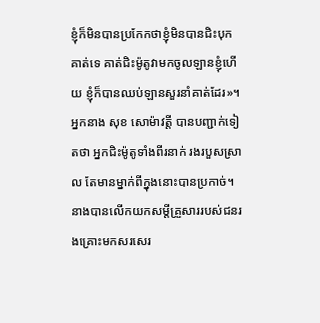ខ្ញុំក៏មិនបានប្រកែកថាខ្ញុំមិនបានជិះបុកគាត់ទេ គាត់ជិះម៉ូតូវាមកចូលឡានខ្ញុំហើយ ខ្ញុំក៏បានឈប់ឡានសួរនាំគាត់ដែរ»។ អ្នកនាង សុខ សោម៉ាវត្តី បានបញ្ជាក់ទៀតថា អ្នកជិះម៉ូតូទាំងពីរនាក់ រងរបួសស្រាល តែមានម្នាក់ពីក្នុងនោះបានប្រកាច់។ នាងបានលើកយកសម្ដីគ្រួសាររបស់ជនរងគ្រោះមកសរសេរ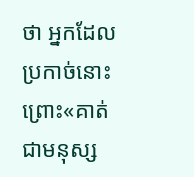ថា អ្នកដែលប្រកាច់នោះ ព្រោះ«គាត់ជាមនុស្ស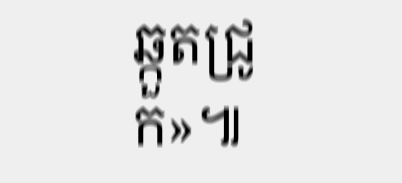ឆ្កួតជ្រូក»៕